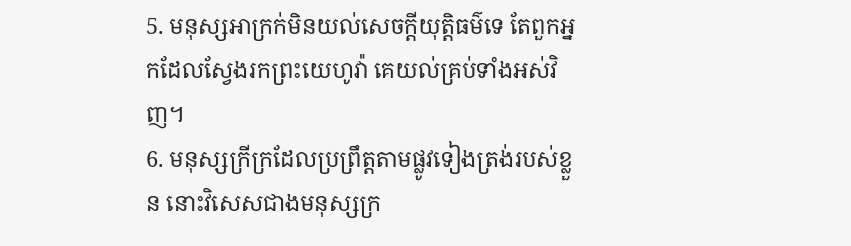5. មនុស្សអាក្រក់មិនយល់សេចក្តីយុត្តិធម៌ទេ តែពួកអ្នកដែលស្វែងរកព្រះយេហូវ៉ា គេយល់គ្រប់ទាំងអស់វិញ។
6. មនុស្សក្រីក្រដែលប្រព្រឹត្តតាមផ្លូវទៀងត្រង់របស់ខ្លួន នោះវិសេសជាងមនុស្សក្រ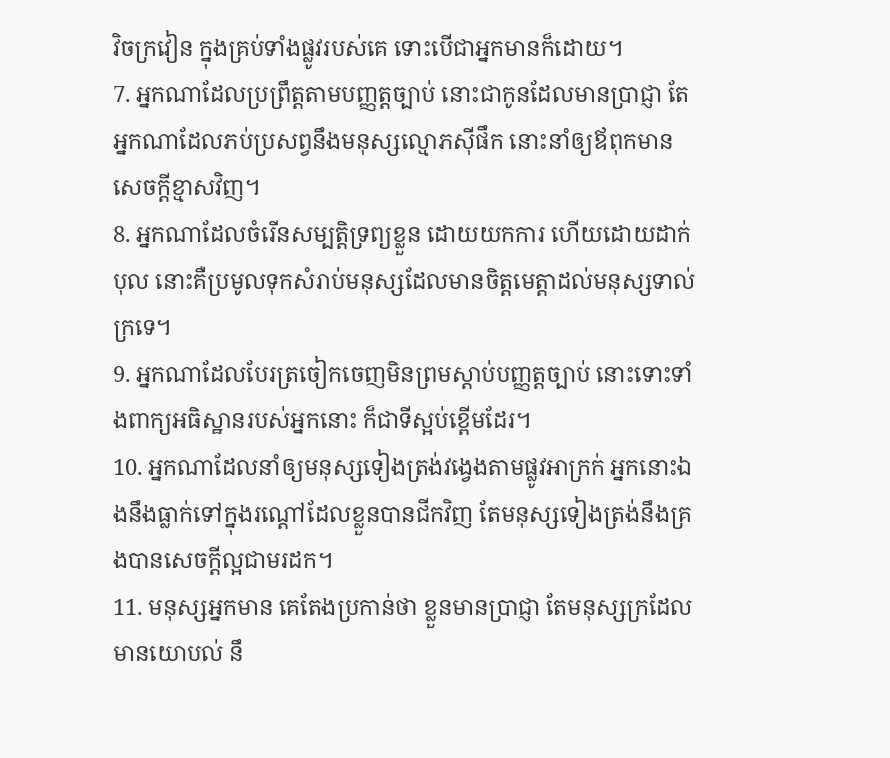វិចក្រវៀន ក្នុងគ្រប់ទាំងផ្លូវរបស់គេ ទោះបើជាអ្នកមានក៏ដោយ។
7. អ្នកណាដែលប្រព្រឹត្តតាមបញ្ញត្តច្បាប់ នោះជាកូនដែលមានប្រាជ្ញា តែអ្នកណាដែលភប់ប្រសព្វនឹងមនុស្សល្មោភស៊ីផឹក នោះនាំឲ្យឪពុកមានសេចក្តីខ្មាសវិញ។
8. អ្នកណាដែលចំរើនសម្បត្តិទ្រព្យខ្លួន ដោយយកការ ហើយដោយដាក់បុល នោះគឺប្រមូលទុកសំរាប់មនុស្សដែលមានចិត្តមេត្តាដល់មនុស្សទាល់ក្រទេ។
9. អ្នកណាដែលបែរត្រចៀកចេញមិនព្រមស្តាប់បញ្ញត្តច្បាប់ នោះទោះទាំងពាក្យអធិស្ឋានរបស់អ្នកនោះ ក៏ជាទីស្អប់ខ្ពើមដែរ។
10. អ្នកណាដែលនាំឲ្យមនុស្សទៀងត្រង់វង្វេងតាមផ្លូវអាក្រក់ អ្នកនោះឯងនឹងធ្លាក់ទៅក្នុងរណ្តៅដែលខ្លួនបានជីកវិញ តែមនុស្សទៀងត្រង់នឹងគ្រងបានសេចក្តីល្អជាមរដក។
11. មនុស្សអ្នកមាន គេតែងប្រកាន់ថា ខ្លួនមានប្រាជ្ញា តែមនុស្សក្រដែលមានយោបល់ នឹ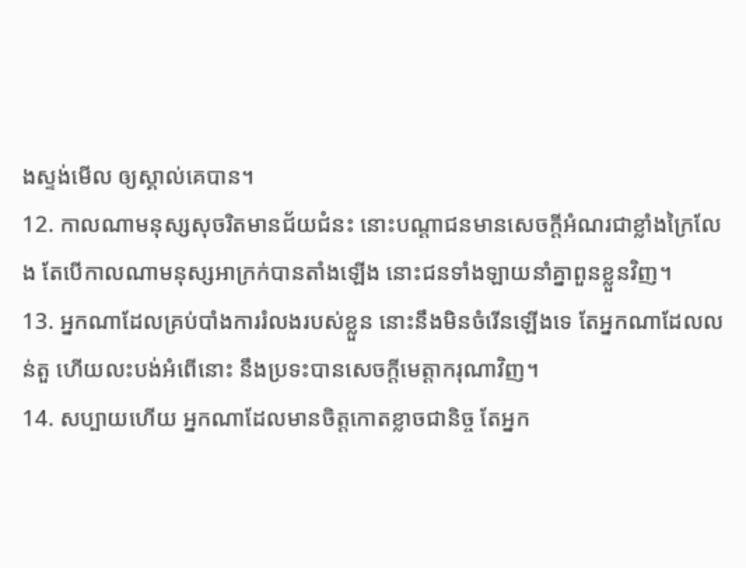ងស្ទង់មើល ឲ្យស្គាល់គេបាន។
12. កាលណាមនុស្សសុចរិតមានជ័យជំនះ នោះបណ្តាជនមានសេចក្តីអំណរជាខ្លាំងក្រៃលែង តែបើកាលណាមនុស្សអាក្រក់បានតាំងឡើង នោះជនទាំងឡាយនាំគ្នាពួនខ្លួនវិញ។
13. អ្នកណាដែលគ្រប់បាំងការរំលងរបស់ខ្លួន នោះនឹងមិនចំរើនឡើងទេ តែអ្នកណាដែលលន់តួ ហើយលះបង់អំពើនោះ នឹងប្រទះបានសេចក្តីមេត្តាករុណាវិញ។
14. សប្បាយហើយ អ្នកណាដែលមានចិត្តកោតខ្លាចជានិច្ច តែអ្នក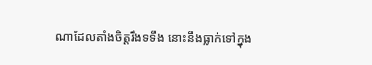ណាដែលតាំងចិត្តរឹងទទឹង នោះនឹងធ្លាក់ទៅក្នុង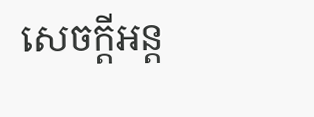សេចក្តីអន្ត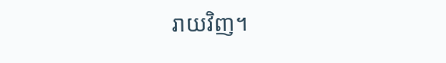រាយវិញ។